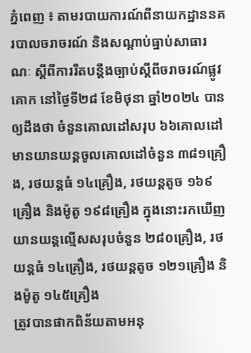ភ្នំពេញ ៖ តាមរបាយការណ៍ពីនាយកដ្ឋាននគរបាលចរាចរណ៍ និងសណ្តាប់ធ្នាប់សាធារណៈ ស្តីពីការរឹតបន្ដឹងច្បាប់ស្ដីពីចរាចរណ៍ផ្លូវគោក នៅថ្ងៃទី២៨ ខែមិថុនា ឆ្នាំ២០២៤ បានឲ្យដឹងថា ចំនួនគោលដៅសរុប ៦៦គោលដៅ មានយានយន្តចូលគោលដៅចំនួន ៣៨១គ្រឿង, រថយន្តធំ ១៤គ្រឿង, រថយន្តតូច ១៦៩គ្រឿង និងម៉ូតូ ១៩៨គ្រឿង ក្នុងនោះរកឃើញយានយន្តល្មើសសរុបចំនួន ២៨០គ្រឿង, រថយន្តធំ ១៤គ្រឿង, រថយន្តតូច ១២១គ្រឿង និងម៉ូតូ ១៤៥គ្រឿង
ត្រូវបានផាកពិន័យតាមអនុ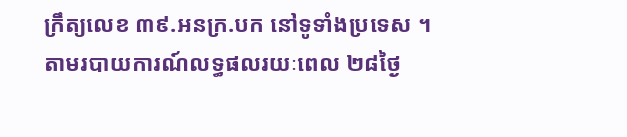ក្រឹត្យលេខ ៣៩.អនក្រ.បក នៅទូទាំងប្រទេស ។
តាមរបាយការណ៍លទ្ធផលរយៈពេល ២៨ថ្ងៃ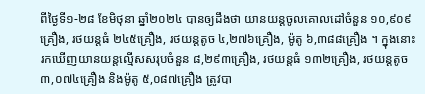ពីថ្ងៃទី១-២៨ ខែមិថុនា ឆ្នាំ២០២៤ បានឲ្យដឹងថា យានយន្តចូលគោលដៅចំនួន ១០,៩០៩គ្រឿង, រថយន្តធំ ២៤៥គ្រឿង, រថយន្តតូច ៤,២៧៦គ្រឿង, ម៉ូតូ ៦,៣៨៨គ្រឿង ។ ក្នុងនោះរកឃើញយានយន្តល្មើសសរុបចំនួន ៨,២៩៣គ្រឿង, រថយន្តធំ ១៣២គ្រឿង, រថយន្តតូច ៣,០៧៤គ្រឿង និងម៉ូតូ ៥,០៨៧គ្រឿង ត្រូវបា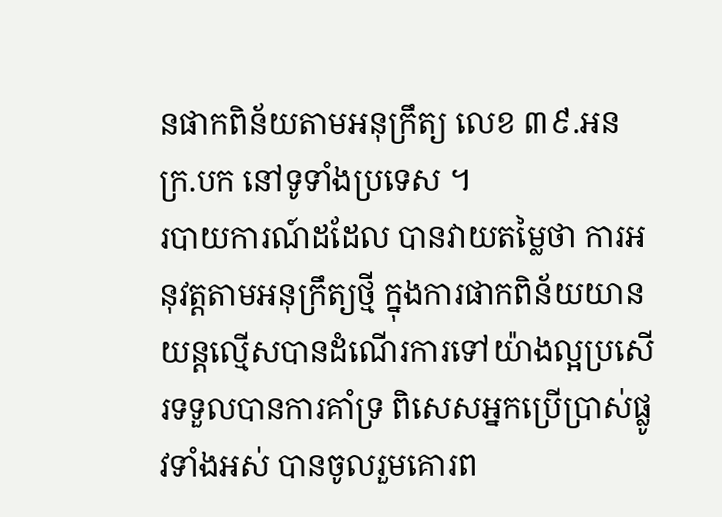នផាកពិន័យតាមអនុក្រឹត្យ លេខ ៣៩.អនក្រ.បក នៅទូទាំងប្រទេស ។
របាយការណ៍ដដែល បានវាយតម្លៃថា ការអនុវត្តតាមអនុក្រឹត្យថ្មី ក្នុងការផាកពិន័យយានយន្តល្មើសបានដំណើរការទៅយ៉ាងល្អប្រសើរទទួលបានការគាំទ្រ ពិសេសអ្នកប្រើប្រាស់ផ្លូវទាំងអស់ បានចូលរួមគោរព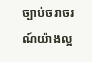ច្បាប់ចរាចរណ៍យ៉ាងល្អ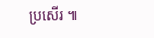ប្រសើរ ៕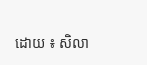ដោយ ៖ សិលា